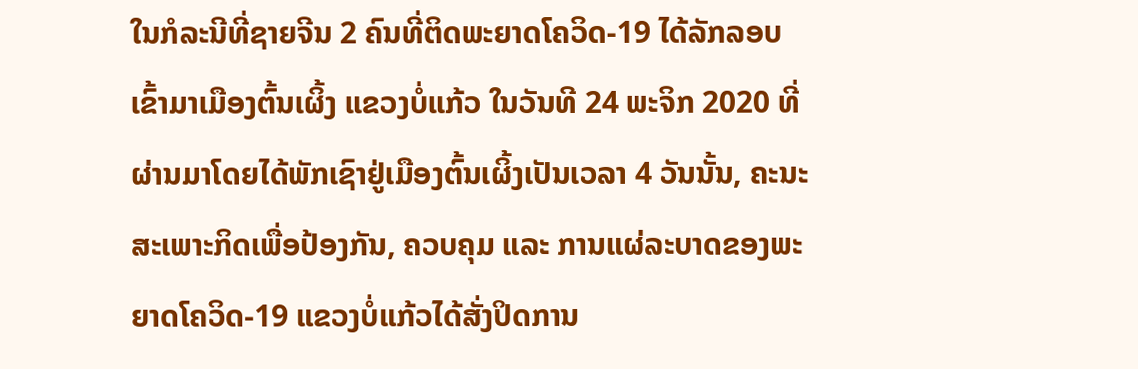ໃນກໍລະນີທີ່ຊາຍຈີນ 2 ຄົນທີ່ຕິດພະຍາດໂຄວິດ-19 ໄດ້ລັກລອບເຂົ້າມາເມືອງຕົ້ນເຜິ້ງ ແຂວງບໍ່ແກ້ວ ໃນວັນທີ 24 ພະຈິກ 2020 ທີ່ຜ່ານມາໂດຍໄດ້ພັກເຊົາຢູ່ເມືອງຕົ້ນເຜິ້ງເປັນເວລາ 4 ວັນນັ້ນ, ຄະນະສະເພາະກິດເພື່ອປ້ອງກັນ, ຄວບຄຸມ ແລະ ການແຜ່ລະບາດຂອງພະຍາດໂຄວິດ-19 ແຂວງບໍ່ແກ້ວໄດ້ສັ່ງປິດການ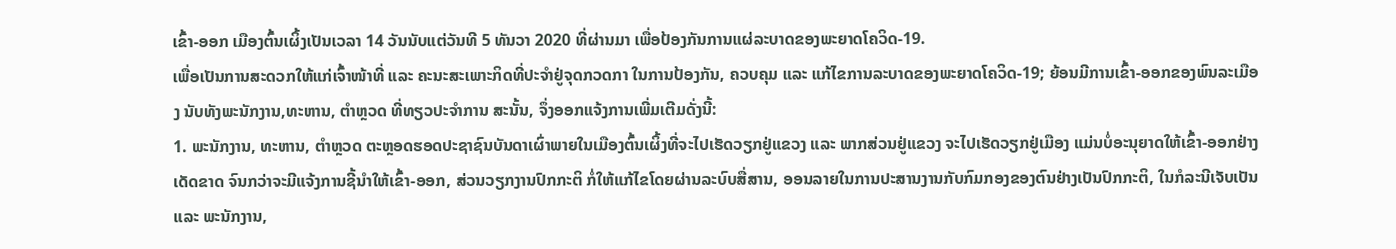ເຂົ້າ-ອອກ ເມືອງຕົ້ນເຜິ້ງເປັນເວລາ 14 ວັນນັບແຕ່ວັນທີ 5 ທັນວາ 2020 ທີ່ຜ່ານມາ ເພື່ອປ້ອງກັນການແຜ່ລະບາດຂອງພະຍາດໂຄວິດ-19.
ເພື່ອເປັນການສະດວກໃຫ້ແກ່ເຈົ້າໜ້າທີ່ ແລະ ຄະນະສະເພາະກິດທີ່ປະຈໍາຢູ່ຈຸດກວດກາ ໃນການປ້ອງກັນ, ຄວບຄຸມ ແລະ ແກ້ໄຂການລະບາດຂອງພະຍາດໂຄວິດ-19; ຍ້ອນມີການເຂົ້າ-ອອກຂອງພົນລະເມືອງ ນັບທັງພະນັກງານ,ທະຫານ, ຕຳຫຼວດ ທີ່ທຽວປະຈໍາການ ສະນັ້ນ, ຈຶ່ງອອກແຈ້ງການເພີ່ມເຕີມດັ່ງນີ້:
1. ພະນັກງານ, ທະຫານ, ຕຳຫຼວດ ຕະຫຼອດຮອດປະຊາຊົນບັນດາເຜົ່າພາຍໃນເມືອງຕົ້ນເຜິ້ງທີ່ຈະໄປເຮັດວຽກຢູ່ແຂວງ ແລະ ພາກສ່ວນຢູ່ແຂວງ ຈະໄປເຮັດວຽກຢູ່ເມືອງ ແມ່ນບໍ່ອະນຸຍາດໃຫ້ເຂົ້າ-ອອກຢ່າງເດັດຂາດ ຈົນກວ່າຈະມີແຈ້ງການຊີ້ນໍາໃຫ້ເຂົ້າ-ອອກ, ສ່ວນວຽກງານປົກກະຕິ ກໍ່ໃຫ້ແກ້ໄຂໂດຍຜ່ານລະບົບສື່ສານ, ອອນລາຍໃນການປະສານງານກັບກົມກອງຂອງຕົນຢ່າງເປັນປົກກະຕິ, ໃນກໍລະນີເຈັບເປັນ ແລະ ພະນັກງານ,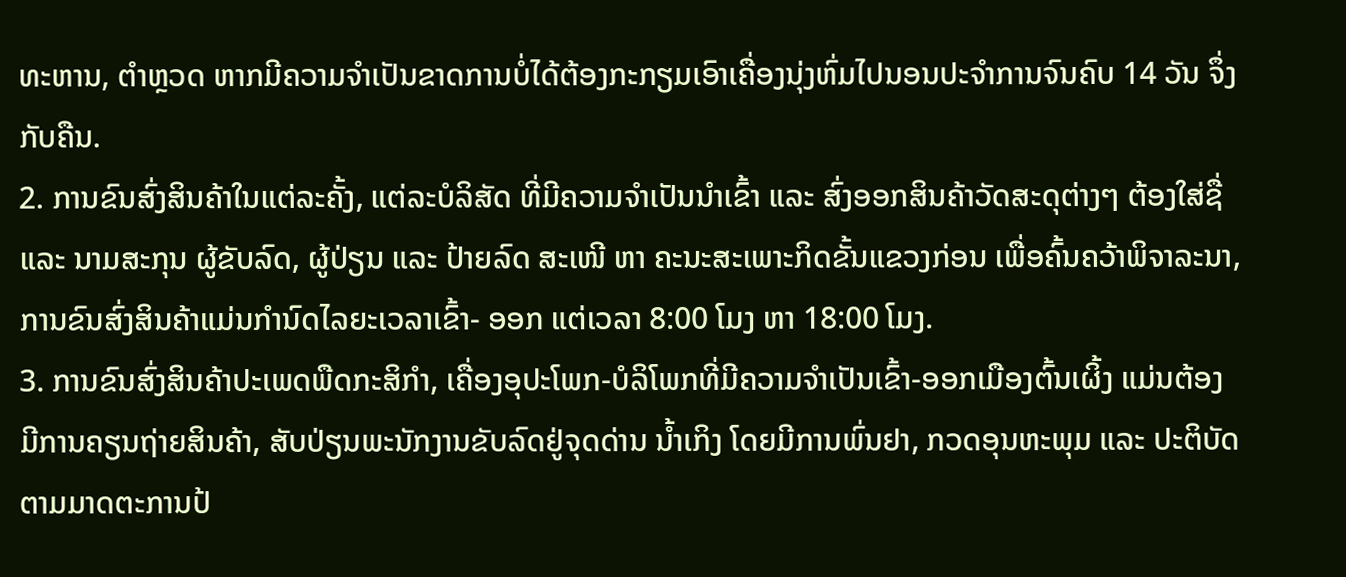ທະຫານ, ຕໍາຫຼວດ ຫາກມີຄວາມຈຳເປັນຂາດການບໍ່ໄດ້ຕ້ອງກະກຽມເອົາເຄື່ອງນຸ່ງຫົ່ມໄປນອນປະຈໍາການຈົນຄົບ 14 ວັນ ຈຶ່ງກັບຄືນ.
2. ການຂົນສົ່ງສິນຄ້າໃນແຕ່ລະຄັ້ງ, ແຕ່ລະບໍລິສັດ ທີ່ມີຄວາມຈໍາເປັນນໍາເຂົ້າ ແລະ ສົ່ງອອກສິນຄ້າວັດສະດຸຕ່າງໆ ຕ້ອງໃສ່ຊື່ ແລະ ນາມສະກຸນ ຜູ້ຂັບລົດ, ຜູ້ປ່ຽນ ແລະ ປ້າຍລົດ ສະເໜີ ຫາ ຄະນະສະເພາະກິດຂັ້ນແຂວງກ່ອນ ເພື່ອຄົ້ນຄວ້າພິຈາລະນາ, ການຂົນສົ່ງສິນຄ້າແມ່ນກໍານົດໄລຍະເວລາເຂົ້າ- ອອກ ແຕ່ເວລາ 8:00 ໂມງ ຫາ 18:00 ໂມງ.
3. ການຂົນສົ່ງສິນຄ້າປະເພດພືດກະສິກໍາ, ເຄື່ອງອຸປະໂພກ-ບໍລິໂພກທີ່ມີຄວາມຈໍາເປັນເຂົ້າ-ອອກເມືອງຕົ້ນເຜິ້ງ ແມ່ນຕ້ອງມີການຄຽນຖ່າຍສິນຄ້າ, ສັບປ່ຽນພະນັກງານຂັບລົດຢູ່ຈຸດດ່ານ ນໍ້າເກິງ ໂດຍມີການພົ່ນຢາ, ກວດອຸນຫະພຸມ ແລະ ປະຕິບັດຕາມມາດຕະການປ້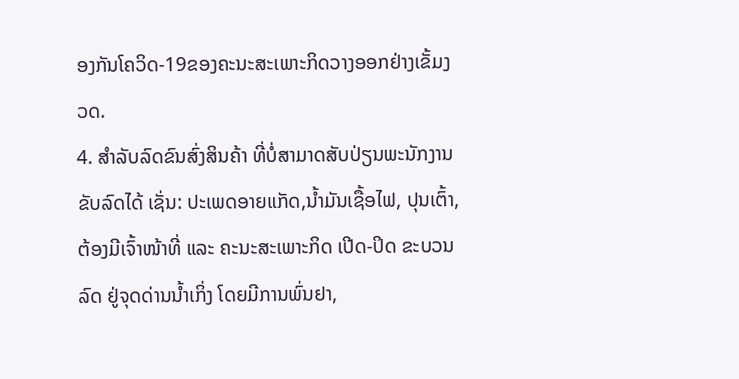ອງກັນໂຄວິດ-19ຂອງຄະນະສະເພາະກິດວາງອອກຢ່າງເຂັ້ມງວດ.
4. ສໍາລັບລົດຂົນສົ່ງສິນຄ້າ ທີ່ບໍ່ສາມາດສັບປ່ຽນພະນັກງານຂັບລົດໄດ້ ເຊັ່ນ: ປະເພດອາຍແກັດ,ນໍ້າມັນເຊື້ອໄຟ, ປຸນເຕົ້າ, ຕ້ອງມີເຈົ້າໜ້າທີ່ ແລະ ຄະນະສະເພາະກິດ ເປີດ-ປິດ ຂະບວນລົດ ຢູ່ຈຸດດ່ານນ້ຳເກິ່ງ ໂດຍມີການພົ່ນຢາ,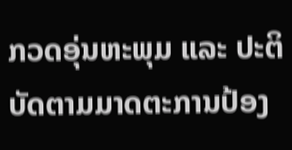ກວດອຸ່ນຫະພຸມ ແລະ ປະຕິບັດຕາມມາດຕະການປ້ອງ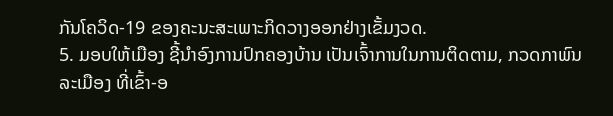ກັນໂຄວິດ-19 ຂອງຄະນະສະເພາະກິດວາງອອກຢ່າງເຂັ້ມງວດ.
5. ມອບໃຫ້ເມືອງ ຊີ້ນໍາອົງການປົກຄອງບ້ານ ເປັນເຈົ້າການໃນການຕິດຕາມ, ກວດກາພົນລະເມືອງ ທີ່ເຂົ້າ-ອ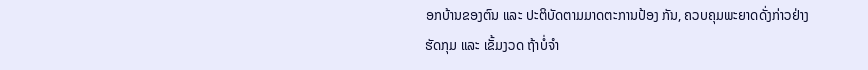ອກບ້ານຂອງຕົນ ແລະ ປະຕິບັດຕາມມາດຕະການປ້ອງ ກັນ, ຄວບຄຸມພະຍາດດັ່ງກ່າວຢ່າງຮັດກຸມ ແລະ ເຂັ້ມງວດ ຖ້າບໍ່ຈຳ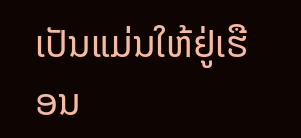ເປັນແມ່ນໃຫ້ຢູ່ເຮືອນ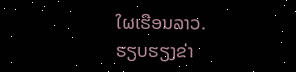ໃຜເຮືອນລາວ.
ຮຽບຮຽງຂ່າ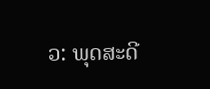ວ: ພຸດສະດີ